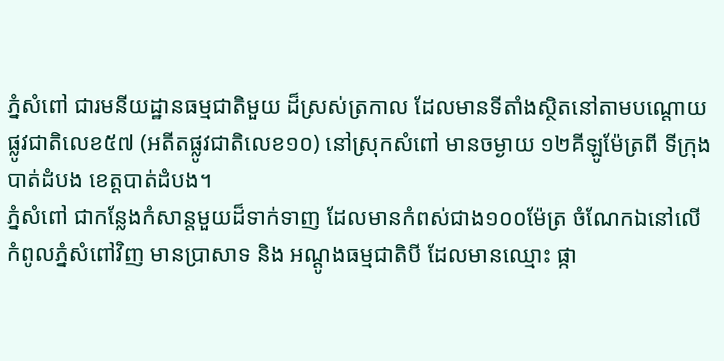ភ្នំសំពៅ ជារមនីយដ្ឋានធម្មជាតិមួយ ដ៏ស្រស់ត្រកាល ដែលមានទីតាំងស្ថិតនៅតាមបណ្ដោយ
ផ្លូវជាតិលេខ៥៧ (អតីតផ្លូវជាតិលេខ១០) នៅស្រុកសំពៅ មានចម្ងាយ ១២គីឡូម៉ែត្រពី ទីក្រុង
បាត់ដំបង ខេត្តបាត់ដំបង។
ភ្នំសំពៅ ជាកន្លែងកំសាន្តមួយដ៏ទាក់ទាញ ដែលមានកំពស់ជាង១០០ម៉ែត្រ ចំណែកឯនៅលើ
កំពូលភ្នំសំពៅវិញ មានប្រាសាទ និង អណ្ដូងធម្មជាតិបី ដែលមានឈ្មោះ ផ្កា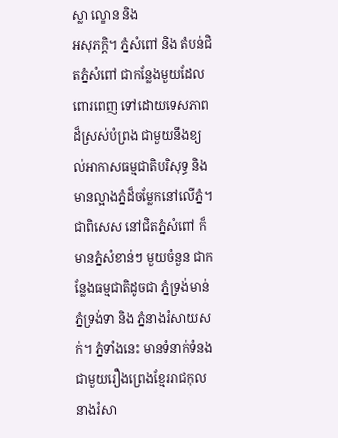ស្លា ល្ខោន និង
អសុភក្ដិ។ ភ្នំសំពៅ និង តំបន់ជិតភ្នំសំពៅ ជាកន្លែងមួយដែលពោរពេញ ទៅដោយទេសភាព
ដ៏ស្រស់បំព្រង ជាមួយនឹងខ្យល់អាកាសធម្មជាតិបរិសុទ្ធ និង មានល្អាងភ្នំដ៏ចម្លែកនៅលើភ្នំ។
ជាពិសេស នៅជិតភ្នំសំពៅ ក៏មានភ្នំសំខាន់ៗ មួយចំនួន ជាកន្លែងធម្មជាតិដូចជា ភ្នំទ្រង់មាន់
ភ្នំទ្រង់ទា និង ភ្នំនាងរំសាយសក់។ ភ្នំទាំងនេះ មានទំនាក់ទំនង ជាមួយរឿងព្រេងខ្មែររាជកុល
នាងរំសា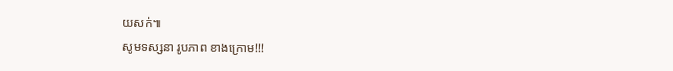យសក់៕
សូមទស្សនា រូបភាព ខាងក្រោម!!!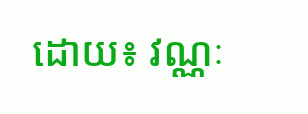ដោយ៖ វណ្ណៈ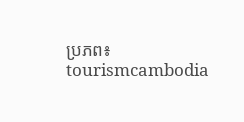ប្រភព៖ tourismcambodia